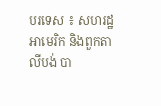បរទេស ៖ សហរដ្ឋអាមេរិក និងពួកតាលីបង់ បា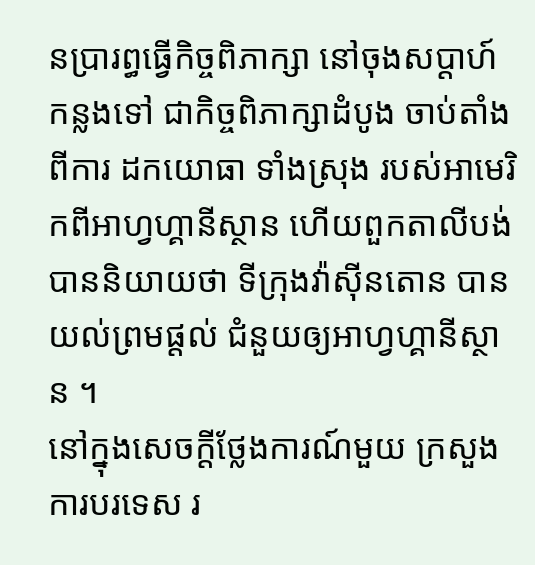នប្រារព្ធធ្វើកិច្ចពិភាក្សា នៅចុងសប្ដាហ៍កន្លងទៅ ជាកិច្ចពិភាក្សាដំបូង ចាប់តាំងពីការ ដកយោធា ទាំងស្រុង របស់អាមេរិកពីអាហ្វហ្គានីស្ថាន ហើយពួកតាលីបង់បាននិយាយថា ទីក្រុងវ៉ាស៊ីនតោន បានយល់ព្រមផ្តល់ ជំនួយឲ្យអាហ្វហ្គានីស្ថាន ។
នៅក្នុងសេចក្តីថ្លែងការណ៍មួយ ក្រសួងការបរទេស រ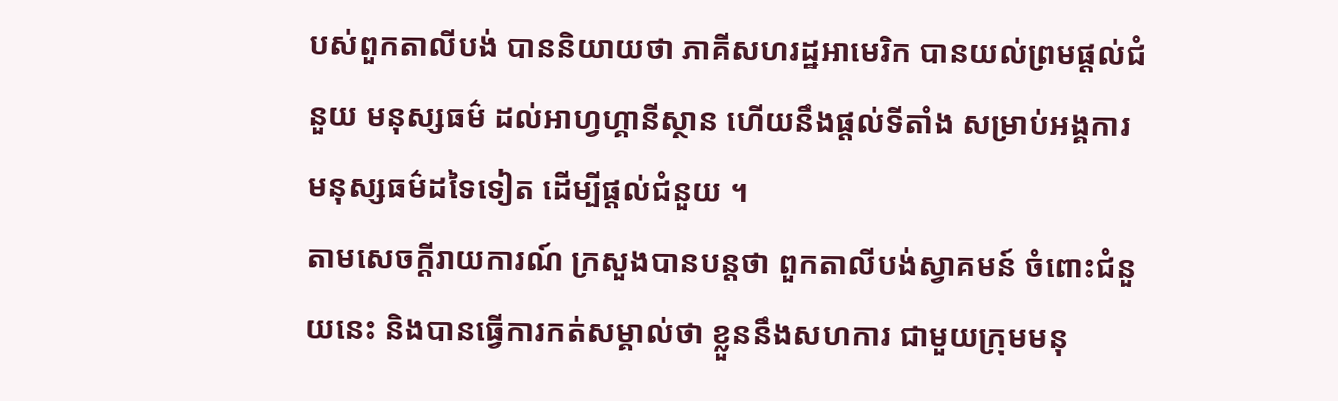បស់ពួកតាលីបង់ បាននិយាយថា ភាគីសហរដ្ឋអាមេរិក បានយល់ព្រមផ្តល់ជំនួយ មនុស្សធម៌ ដល់អាហ្វហ្គានីស្ថាន ហើយនឹងផ្តល់ទីតាំង សម្រាប់អង្គការ មនុស្សធម៌ដទៃទៀត ដើម្បីផ្តល់ជំនួយ ។
តាមសេចក្តីរាយការណ៍ ក្រសួងបានបន្តថា ពួកតាលីបង់ស្វាគមន៍ ចំពោះជំនួយនេះ និងបានធ្វើការកត់សម្គាល់ថា ខ្លួននឹងសហការ ជាមួយក្រុមមនុ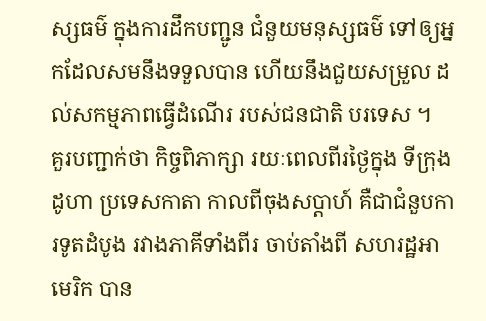ស្សធម៌ ក្នុងការដឹកបញ្ជូន ជំនួយមនុស្សធម៌ ទៅឲ្យអ្នកដែលសមនឹងទទួលបាន ហើយនឹងជួយសម្រួល ដល់សកម្មភាពធ្វើដំណើរ របស់ជនជាតិ បរទេស ។
គួរបញ្ជាក់ថា កិច្ចពិភាក្សា រយៈពេលពីរថ្ងៃក្នុង ទីក្រុងដូហា ប្រទេសកាតា កាលពីចុងសប្ដាហ៍ គឺជាជំនួបការទូតដំបូង រវាងភាគីទាំងពីរ ចាប់តាំងពី សហរដ្ឋអាមេរិក បាន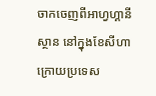ចាកចេញពីអាហ្វហ្គានីស្ថាន នៅក្នុងខែសីហា ក្រោយប្រទេស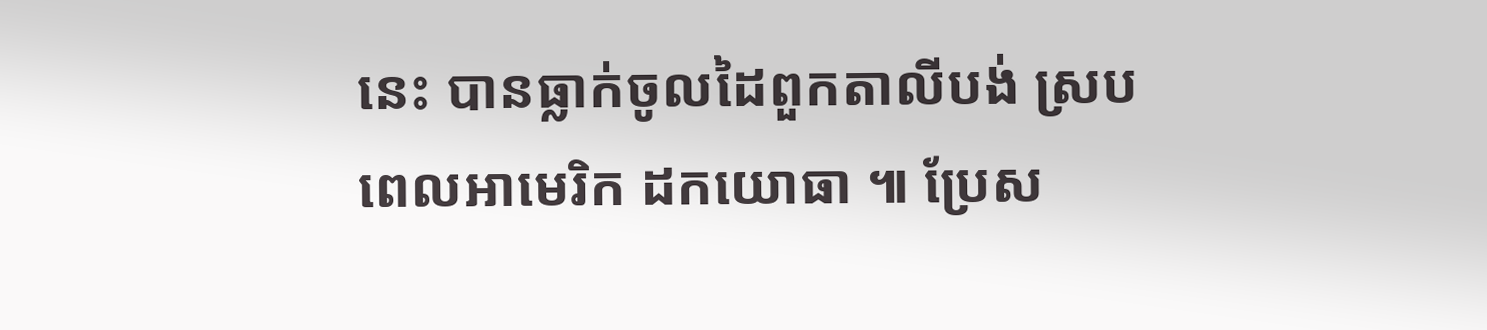នេះ បានធ្លាក់ចូលដៃពួកតាលីបង់ ស្របពេលអាមេរិក ដកយោធា ៕ ប្រែស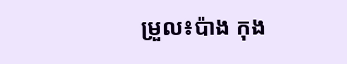ម្រួល៖ប៉ាង កុង